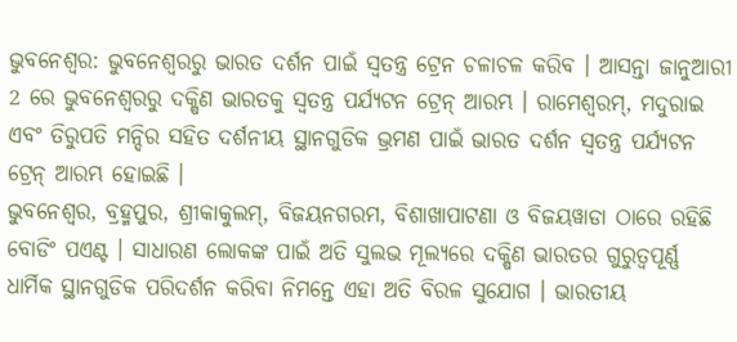ଭୁବନେଶ୍ବର: ଭୁବନେଶ୍ୱରରୁ ଭାରତ ଦର୍ଶନ ପାଇଁ ସ୍ୱତନ୍ତ୍ର ଟ୍ରେନ ଚଳାଚଳ କରିବ । ଆସନ୍ତା ଜାନୁଆରୀ 2 ରେ ଭୁବନେଶ୍ୱରରୁ ଦକ୍ଷିଣ ଭାରତକୁ ସ୍ୱତନ୍ତ୍ର ପର୍ଯ୍ୟଟନ ଟ୍ରେନ୍ ଆରମ୍ଭ । ରାମେଶ୍ୱରମ୍, ମଦୁରାଇ ଏବଂ ତିରୁପତି ମନ୍ଦିର ସହିତ ଦର୍ଶନୀୟ ସ୍ଥାନଗୁଡିକ ଭ୍ରମଣ ପାଇଁ ଭାରତ ଦର୍ଶନ ସ୍ୱତନ୍ତ୍ର ପର୍ଯ୍ୟଟନ ଟ୍ରେନ୍ ଆରମ୍ଭ ହୋଇଛି ।
ଭୁବନେଶ୍ୱର, ବ୍ରହ୍ମପୁର, ଶ୍ରୀକାକୁଲମ୍, ବିଜୟନଗରମ, ବିଶାଖାପାଟଣା ଓ ବିଜୟୱାଡା ଠାରେ ରହିଛି ବୋଡିଂ ପଏଣ୍ଟ । ସାଧାରଣ ଲୋକଙ୍କ ପାଇଁ ଅତି ସୁଲଭ ମୂଲ୍ୟରେ ଦକ୍ଷିଣ ଭାରତର ଗୁରୁତ୍ୱପୂର୍ଣ୍ଣ ଧାର୍ମିକ ସ୍ଥାନଗୁଡିକ ପରିଦର୍ଶନ କରିବା ନିମନ୍ତେ ଏହା ଅତି ବିରଳ ସୁଯୋଗ । ଭାରତୀୟ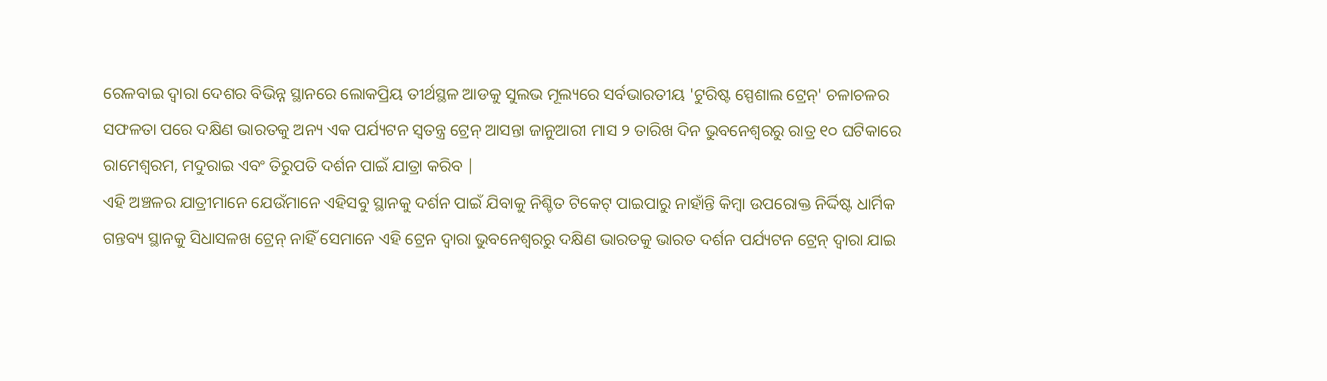ରେଳବାଇ ଦ୍ୱାରା ଦେଶର ବିଭିନ୍ନ ସ୍ଥାନରେ ଲୋକପ୍ରିୟ ତୀର୍ଥସ୍ଥଳ ଆଡକୁ ସୁଲଭ ମୂଲ୍ୟରେ ସର୍ବଭାରତୀୟ 'ଟୁରିଷ୍ଟ ସ୍ପେଶାଲ ଟ୍ରେନ୍' ଚଳାଚଳର ସଫଳତା ପରେ ଦକ୍ଷିଣ ଭାରତକୁ ଅନ୍ୟ ଏକ ପର୍ଯ୍ୟଟନ ସ୍ୱତନ୍ତ୍ର ଟ୍ରେନ୍ ଆସନ୍ତା ଜାନୁଆରୀ ମାସ ୨ ତାରିଖ ଦିନ ଭୁବନେଶ୍ୱରରୁ ରାତ୍ର ୧୦ ଘଟିକାରେ ରାମେଶ୍ୱରମ, ମଦୁରାଇ ଏବଂ ତିରୁପତି ଦର୍ଶନ ପାଇଁ ଯାତ୍ରା କରିବ |
ଏହି ଅଞ୍ଚଳର ଯାତ୍ରୀମାନେ ଯେଉଁମାନେ ଏହିସବୁ ସ୍ଥାନକୁ ଦର୍ଶନ ପାଇଁ ଯିବାକୁ ନିଶ୍ଚିତ ଟିକେଟ୍ ପାଇପାରୁ ନାହାଁନ୍ତି କିମ୍ବା ଉପରୋକ୍ତ ନିର୍ଦ୍ଦିଷ୍ଟ ଧାର୍ମିକ ଗନ୍ତବ୍ୟ ସ୍ଥାନକୁ ସିଧାସଳଖ ଟ୍ରେନ୍ ନାହିଁ ସେମାନେ ଏହି ଟ୍ରେନ ଦ୍ୱାରା ଭୁବନେଶ୍ୱରରୁ ଦକ୍ଷିଣ ଭାରତକୁ ଭାରତ ଦର୍ଶନ ପର୍ଯ୍ୟଟନ ଟ୍ରେନ୍ ଦ୍ୱାରା ଯାଇ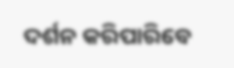ଦର୍ଶନ କରିପାରିବେ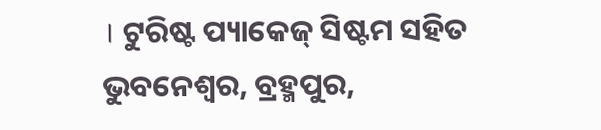। ଟୁରିଷ୍ଟ ପ୍ୟାକେଜ୍ ସିଷ୍ଟମ ସହିତ ଭୁବନେଶ୍ୱର, ବ୍ରହ୍ମପୁର,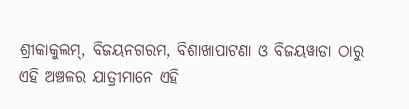ଶ୍ରୀକାକୁଲମ୍, ବିଜୟନଗରମ, ବିଶାଖାପାଟଣା ଓ ବିଜୟୱାଡା ଠାରୁ ଏହି ଅଞ୍ଚଳର ଯାତ୍ରୀମାନେ ଏହି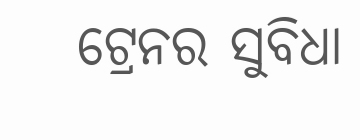ଟ୍ରେନର ସୁବିଧା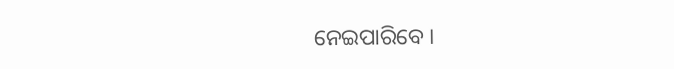ନେଇପାରିବେ ।